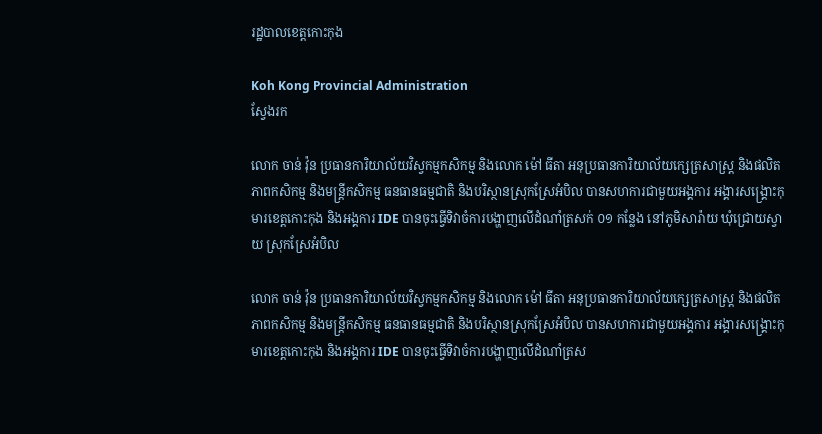រដ្ឋបាលខេត្តកោះកុង

Koh Kong Provincial Administration
ស្វែងរក

លោក ចាន់ វ៉ុន ប្រធានការិយាល័យវិស្វកម្មកសិកម្ម និងលោក ម៉ៅ ធីតា អនុប្រធានការិយាល័យក្សេត្រសាស្រ្ត និងផលិតភាពកសិកម្ម និងមន្រ្តីកសិកម្ម ធនធានធម្មជាតិ និងបរិស្ថានស្រុកស្រែអំបិល បានសហការជាមួយអង្គការ អង្គារសង្គ្រោះកុមារខេត្តកោះកុង និងអង្គការ IDE បានចុះធ្វើទិវាចំការបង្ហាញលើដំណាំត្រសក់ ០១ កន្លែង នៅភូមិសារ៉ាយ ឃុំជ្រោយស្វាយ ស្រុកស្រែអំបិល

លោក ចាន់ វ៉ុន ប្រធានការិយាល័យវិស្វកម្មកសិកម្ម និងលោក ម៉ៅ ធីតា អនុប្រធានការិយាល័យក្សេត្រសាស្រ្ត និងផលិតភាពកសិកម្ម និងមន្រ្តីកសិកម្ម ធនធានធម្មជាតិ និងបរិស្ថានស្រុកស្រែអំបិល បានសហការជាមួយអង្គការ អង្គារសង្គ្រោះកុមារខេត្តកោះកុង និងអង្គការ IDE បានចុះធ្វើទិវាចំការបង្ហាញលើដំណាំត្រស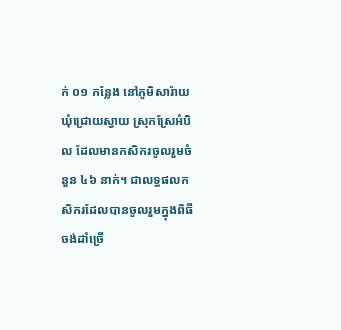ក់ ០១ កន្លែង នៅភូមិសារ៉ាយ ឃុំជ្រោយស្វាយ ស្រុកស្រែអំបិល ដែលមានកសិករចូលរួមចំនួន ៤៦ នាក់។ ជាលទ្ធផលកសិករដែលបានចូលរួមក្នុងពិធីចង់ដាំច្រើ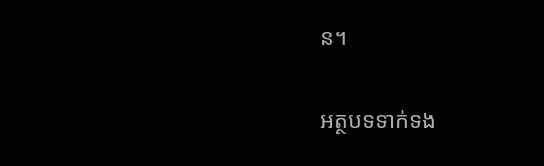ន។

អត្ថបទទាក់ទង